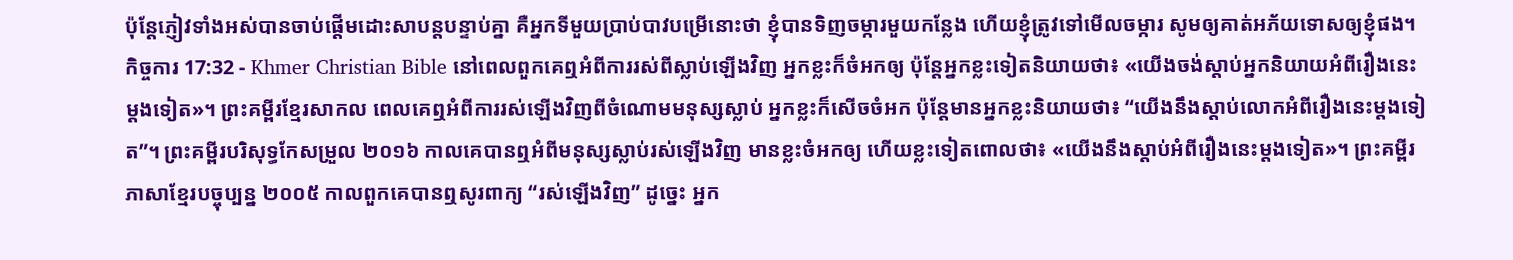ប៉ុន្ដែភ្ញៀវទាំងអស់បានចាប់ផ្ដើមដោះសាបន្ដបន្ទាប់គ្នា គឺអ្នកទីមួយប្រាប់បាវបម្រើនោះថា ខ្ញុំបានទិញចម្ការមួយកន្លែង ហើយខ្ញុំត្រូវទៅមើលចម្ការ សូមឲ្យគាត់អភ័យទោសឲ្យខ្ញុំផង។
កិច្ចការ 17:32 - Khmer Christian Bible នៅពេលពួកគេឮអំពីការរស់ពីស្លាប់ឡើងវិញ អ្នកខ្លះក៏ចំអកឲ្យ ប៉ុន្ដែអ្នកខ្លះទៀតនិយាយថា៖ «យើងចង់ស្ដាប់អ្នកនិយាយអំពីរឿងនេះម្ដងទៀត»។ ព្រះគម្ពីរខ្មែរសាកល ពេលគេឮអំពីការរស់ឡើងវិញពីចំណោមមនុស្សស្លាប់ អ្នកខ្លះក៏សើចចំអក ប៉ុន្តែមានអ្នកខ្លះនិយាយថា៖ “យើងនឹងស្ដាប់លោកអំពីរឿងនេះម្ដងទៀត”។ ព្រះគម្ពីរបរិសុទ្ធកែសម្រួល ២០១៦ កាលគេបានឮអំពីមនុស្សស្លាប់រស់ឡើងវិញ មានខ្លះចំអកឲ្យ ហើយខ្លះទៀតពោលថា៖ «យើងនឹងស្ដាប់អំពីរឿងនេះម្តងទៀត»។ ព្រះគម្ពីរភាសាខ្មែរបច្ចុប្បន្ន ២០០៥ កាលពួកគេបានឮសូរពាក្យ “រស់ឡើងវិញ” ដូច្នេះ អ្នក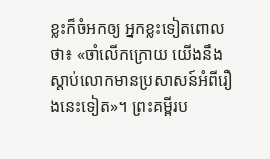ខ្លះក៏ចំអកឲ្យ អ្នកខ្លះទៀតពោលថា៖ «ចាំលើកក្រោយ យើងនឹងស្ដាប់លោកមានប្រសាសន៍អំពីរឿងនេះទៀត»។ ព្រះគម្ពីរប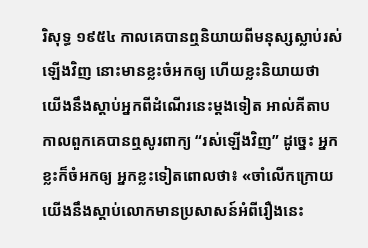រិសុទ្ធ ១៩៥៤ កាលគេបានឮនិយាយពីមនុស្សស្លាប់រស់ឡើងវិញ នោះមានខ្លះចំអកឲ្យ ហើយខ្លះនិយាយថា យើងនឹងស្តាប់អ្នកពីដំណើរនេះម្តងទៀត អាល់គីតាប កាលពួកគេបានឮសូរពាក្យ “រស់ឡើងវិញ” ដូច្នេះ អ្នកខ្លះក៏ចំអកឲ្យ អ្នកខ្លះទៀតពោលថា៖ «ចាំលើកក្រោយ យើងនឹងស្ដាប់លោកមានប្រសាសន៍អំពីរឿងនេះ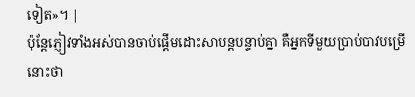ទៀត»។ |
ប៉ុន្ដែភ្ញៀវទាំងអស់បានចាប់ផ្ដើមដោះសាបន្ដបន្ទាប់គ្នា គឺអ្នកទីមួយប្រាប់បាវបម្រើនោះថា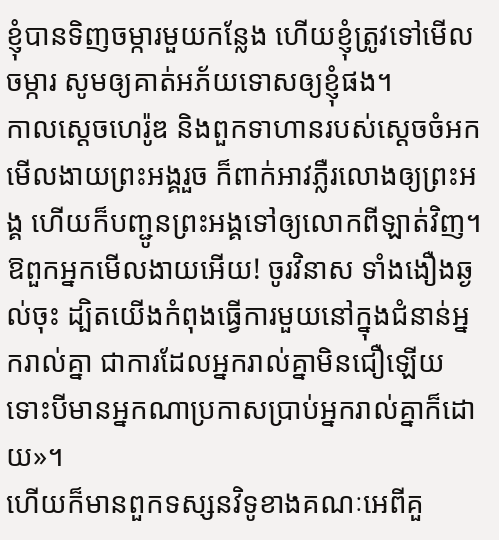ខ្ញុំបានទិញចម្ការមួយកន្លែង ហើយខ្ញុំត្រូវទៅមើលចម្ការ សូមឲ្យគាត់អភ័យទោសឲ្យខ្ញុំផង។
កាលស្ដេចហេរ៉ូឌ និងពួកទាហានរបស់ស្ដេចចំអកមើលងាយព្រះអង្គរួច ក៏ពាក់អាវភ្លឺរលោងឲ្យព្រះអង្គ ហើយក៏បញ្ជូនព្រះអង្គទៅឲ្យលោកពីឡាត់វិញ។
ឱពួកអ្នកមើលងាយអើយ! ចូរវិនាស ទាំងងឿងឆ្ងល់ចុះ ដ្បិតយើងកំពុងធ្វើការមួយនៅក្នុងជំនាន់អ្នករាល់គ្នា ជាការដែលអ្នករាល់គ្នាមិនជឿឡើយ ទោះបីមានអ្នកណាប្រកាសប្រាប់អ្នករាល់គ្នាក៏ដោយ»។
ហើយក៏មានពួកទស្សនវិទូខាងគណៈអេពីគួ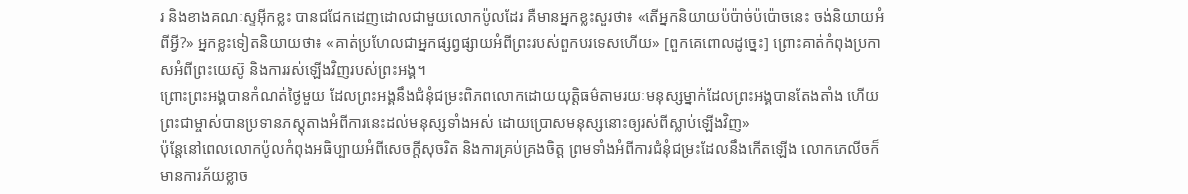រ និងខាងគណៈស្ទអ៊ីកខ្លះ បានជជែកដេញដោលជាមួយលោកប៉ូលដែរ គឺមានអ្នកខ្លះសួរថា៖ «តើអ្នកនិយាយប៉ប៉ាច់ប៉ប៉ោចនេះ ចង់និយាយអំពីអ្វី?» អ្នកខ្លះទៀតនិយាយថា៖ «គាត់ប្រហែលជាអ្នកផ្សព្វផ្សាយអំពីព្រះរបស់ពួកបរទេសហើយ» [ពួកគេពោលដូច្នេះ] ព្រោះគាត់កំពុងប្រកាសអំពីព្រះយេស៊ូ និងការរស់ឡើងវិញរបស់ព្រះអង្គ។
ព្រោះព្រះអង្គបានកំណត់ថ្ងៃមួយ ដែលព្រះអង្គនឹងជំនុំជម្រះពិភពលោកដោយយុត្ដិធម៌តាមរយៈមនុស្សម្នាក់ដែលព្រះអង្គបានតែងតាំង ហើយព្រះជាម្ចាស់បានប្រទានភស្ដុតាងអំពីការនេះដល់មនុស្សទាំងអស់ ដោយប្រោសមនុស្សនោះឲ្យរស់ពីស្លាប់ឡើងវិញ»
ប៉ុន្ដែនៅពេលលោកប៉ូលកំពុងអធិប្បាយអំពីសេចក្ដីសុចរិត និងការគ្រប់គ្រងចិត្ដ ព្រមទាំងអំពីការជំនុំជម្រះដែលនឹងកើតឡើង លោកភេលីចក៏មានការភ័យខ្លាច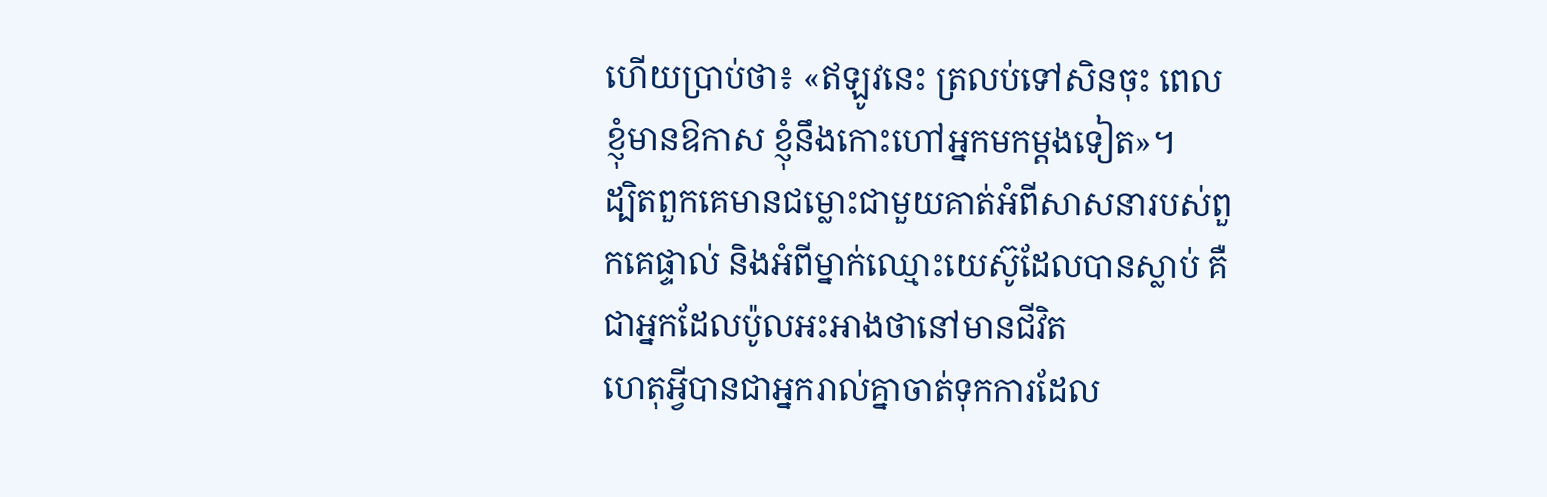ហើយប្រាប់ថា៖ «ឥឡូវនេះ ត្រលប់ទៅសិនចុះ ពេលខ្ញុំមានឱកាស ខ្ញុំនឹងកោះហៅអ្នកមកម្ដងទៀត»។
ដ្បិតពួកគេមានជម្លោះជាមួយគាត់អំពីសាសនារបស់ពួកគេផ្ទាល់ និងអំពីម្នាក់ឈ្មោះយេស៊ូដែលបានស្លាប់ គឺជាអ្នកដែលប៉ូលអះអាងថានៅមានជីវិត
ហេតុអ្វីបានជាអ្នករាល់គ្នាចាត់ទុកការដែល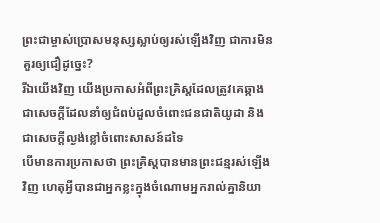ព្រះជាម្ចាស់ប្រោសមនុស្សស្លាប់ឲ្យរស់ឡើងវិញ ជាការមិនគួរឲ្យជឿដូច្នេះ?
រីឯយើងវិញ យើងប្រកាសអំពីព្រះគ្រិស្ដដែលត្រូវគេឆ្កាង ជាសេចក្ដីដែលនាំឲ្យជំពប់ដួលចំពោះជនជាតិយូដា និងជាសេចក្ដីល្ងង់ខ្លៅចំពោះសាសន៍ដទៃ
បើមានការប្រកាសថា ព្រះគ្រិស្ដបានមានព្រះជន្មរស់ឡើងវិញ ហេតុអ្វីបានជាអ្នកខ្លះក្នុងចំណោមអ្នករាល់គ្នានិយា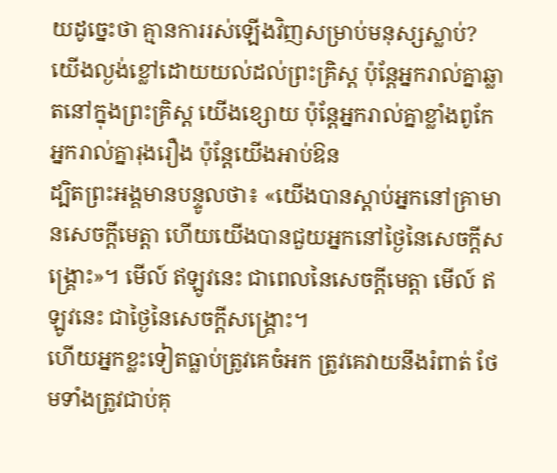យដូច្នេះថា គ្មានការរស់ឡើងវិញសម្រាប់មនុស្សស្លាប់?
យើងល្ងង់ខ្លៅដោយយល់ដល់ព្រះគ្រិស្ដ ប៉ុន្ដែអ្នករាល់គ្នាឆ្លាតនៅក្នុងព្រះគ្រិស្ដ យើងខ្សោយ ប៉ុន្ដែអ្នករាល់គ្នាខ្លាំងពូកែ អ្នករាល់គ្នារុងរឿង ប៉ុន្ដែយើងអាប់ឱន
ដ្បិតព្រះអង្គមានបន្ទូលថា៖ «យើងបានស្ដាប់អ្នកនៅគ្រាមានសេចក្ដីមេត្ដា ហើយយើងបានជួយអ្នកនៅថ្ងៃនៃសេចក្ដីសង្គ្រោះ»។ មើល៍ ឥឡូវនេះ ជាពេលនៃសេចក្ដីមេត្ដា មើល៍ ឥឡូវនេះ ជាថ្ងៃនៃសេចក្ដីសង្គ្រោះ។
ហើយអ្នកខ្លះទៀតធ្លាប់ត្រូវគេចំអក ត្រូវគេវាយនឹងរំពាត់ ថែមទាំងត្រូវជាប់គុ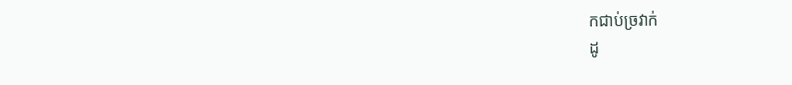កជាប់ច្រវាក់
ដូ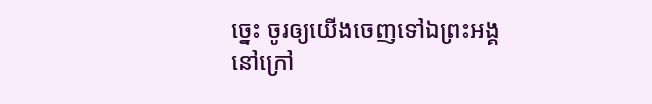ច្នេះ ចូរឲ្យយើងចេញទៅឯព្រះអង្គនៅក្រៅ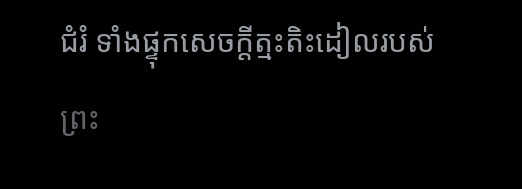ជំរំ ទាំងផ្ទុកសេចក្ដីត្មះតិះដៀលរបស់ព្រះ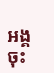អង្គចុះ